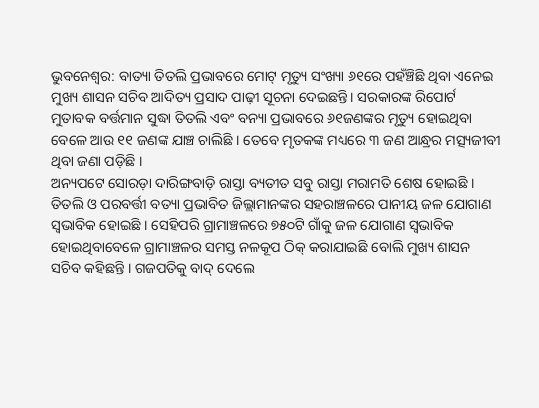ଭୁବନେଶ୍ୱର: ବାତ୍ୟା ତିତଲି ପ୍ରଭାବରେ ମୋଟ୍ ମୃତ୍ୟୁ ସଂଖ୍ୟା ୬୧ରେ ପହଁଞ୍ଚିଛି ଥିବା ଏନେଇ ମୁଖ୍ୟ ଶାସନ ସଚିବ ଆଦିତ୍ୟ ପ୍ରସାଦ ପାଢ଼ୀ ସୂଚନା ଦେଇଛନ୍ତି। ସରକାରଙ୍କ ରିପୋର୍ଟ ମୁତାବକ ବର୍ତ୍ତମାନ ସୁଦ୍ଧା ତିତଲି ଏବଂ ବନ୍ୟା ପ୍ରଭାବରେ ୬୧ଜଣଙ୍କର ମୃତ୍ୟୁ ହୋଇଥିବା ବେଳେ ଆଉ ୧୧ ଜଣଙ୍କ ଯାଞ୍ଚ ଚାଲିଛି । ତେବେ ମୃତକଙ୍କ ମଧ୍ୟରେ ୩ ଜଣ ଆନ୍ଧ୍ରର ମତ୍ସ୍ୟଜୀବୀ ଥିବା ଜଣା ପଡ଼ିଛି ।
ଅନ୍ୟପଟେ ସୋରଡ଼ା ଦାରିଙ୍ଗବାଡ଼ି ରାସ୍ତା ବ୍ୟତୀତ ସବୁ ରାସ୍ତା ମରାମତି ଶେଷ ହୋଇଛି । ତିତଲି ଓ ପରବର୍ତ୍ତୀ ବତ୍ୟା ପ୍ରଭାବିତ ଜିଲ୍ଲାମାନଙ୍କର ସହରାଞ୍ଚଳରେ ପାନୀୟ ଜଳ ଯୋଗାଣ ସ୍ୱଭାବିକ ହୋଇଛି । ସେହିପରି ଗ୍ରାମାଞ୍ଚଳରେ ୭୫୦ଟି ଗାଁକୁ ଜଳ ଯୋଗାଣ ସ୍ୱଭାବିକ ହୋଇଥିବାବେଳେ ଗ୍ରାମାଞ୍ଚଳର ସମସ୍ତ ନଳକୂପ ଠିକ୍ କରାଯାଇଛି ବୋଲି ମୁଖ୍ୟ ଶାସନ ସଚିବ କହିଛନ୍ତି । ଗଜପତିକୁ ବାଦ୍ ଦେଲେ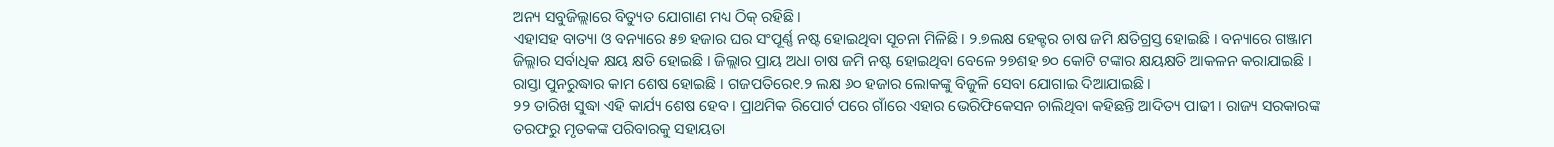ଅନ୍ୟ ସବୁଜିଲ୍ଲାରେ ବିତ୍ୟୁତ ଯୋଗାଣ ମଧ୍ୟ ଠିକ୍ ରହିଛି।
ଏହାସହ ବାତ୍ୟା ଓ ବନ୍ୟାରେ ୫୭ ହଜାର ଘର ସଂପୂର୍ଣ୍ଣ ନଷ୍ଟ ହୋଇଥିବା ସୂଚନା ମିଳିଛି। ୨.୭ଲକ୍ଷ ହେକ୍ଟର ଚାଷ ଜମି କ୍ଷତିଗ୍ରସ୍ତ ହୋଇଛି । ବନ୍ୟାରେ ଗଞ୍ଜାମ ଜିଲ୍ଲାର ସର୍ବାଧିକ କ୍ଷୟ କ୍ଷତି ହୋଇଛି । ଜିଲ୍ଲାର ପ୍ରାୟ ଅଧା ଚାଷ ଜମି ନଷ୍ଟ ହୋଇଥିବା ବେଳେ ୨୭ଶହ ୭୦ କୋଟି ଟଙ୍କାର କ୍ଷୟକ୍ଷତି ଆକଳନ କରାଯାଇଛି । ରାସ୍ତା ପୁନରୁଦ୍ଧାର କାମ ଶେଷ ହୋଇଛି । ଗଜପତିରେ୧.୨ ଲକ୍ଷ ୬୦ ହଜାର ଲୋକଙ୍କୁ ବିଜୁଳି ସେବା ଯୋଗାଇ ଦିଆଯାଇଛି ।
୨୨ ତାରିଖ ସୁଦ୍ଧା ଏହି କାର୍ଯ୍ୟ ଶେଷ ହେବ । ପ୍ରାଥମିକ ରିପୋର୍ଟ ପରେ ଗାଁରେ ଏହାର ଭେରିଫିକେସନ ଚାଲିଥିବା କହିଛନ୍ତି ଆଦିତ୍ୟ ପାଢୀ । ରାଜ୍ୟ ସରକାରଙ୍କ ତରଫରୁ ମୃତକଙ୍କ ପରିବାରକୁ ସହାୟତା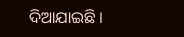ଦିଆଯାଇଛି ।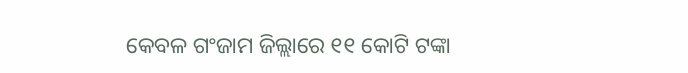କେବଳ ଗଂଜାମ ଜିଲ୍ଲାରେ ୧୧ କୋଟି ଟଙ୍କା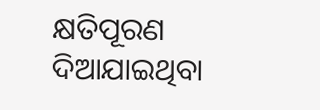କ୍ଷତିପୂରଣ ଦିଆଯାଇଥିବା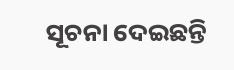ସୂଚନା ଦେଇଛନ୍ତି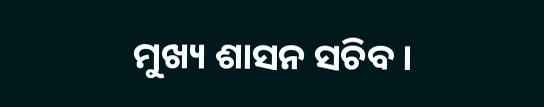ମୁଖ୍ୟ ଶାସନ ସଚିବ ।